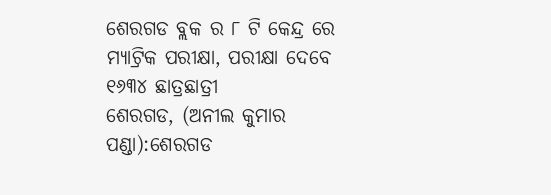ଶେରଗଡ ବ୍ଲକ ର ୮ ଟି କେନ୍ଦ୍ର ରେ ମ୍ୟାଟ୍ରିକ ପରୀକ୍ଷା, ପରୀକ୍ଷା ଦେବେ ୧୬୩୪ ଛାତ୍ରଛାତ୍ରୀ
ଶେରଗଡ, (ଅନୀଲ କୁମାର ପଣ୍ଡା):ଶେରଗଡ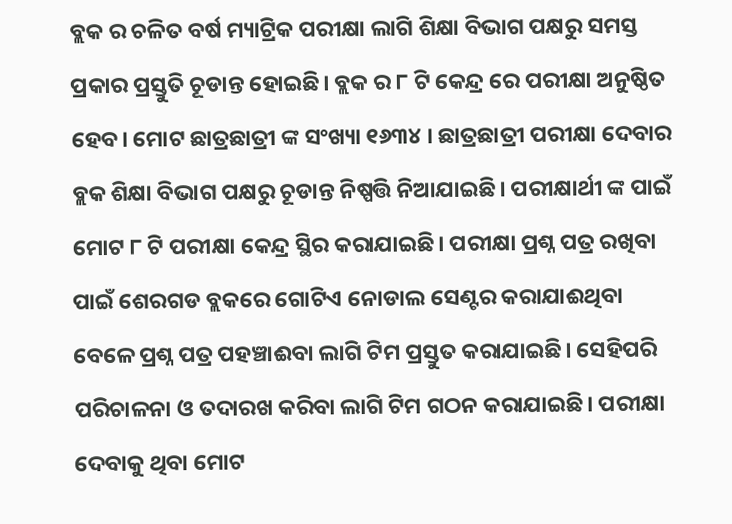ବ୍ଲକ ର ଚଳିତ ବର୍ଷ ମ୍ୟାଟ୍ରିକ ପରୀକ୍ଷା ଲାଗି ଶିକ୍ଷା ବିଭାଗ ପକ୍ଷରୁ ସମସ୍ତ ପ୍ରକାର ପ୍ରସ୍ତୁତି ଚୂଡାନ୍ତ ହୋଇଛି। ବ୍ଲକ ର ୮ ଟି କେନ୍ଦ୍ର ରେ ପରୀକ୍ଷା ଅନୁଷ୍ଠିତ ହେବ। ମୋଟ ଛାତ୍ରଛାତ୍ରୀ ଙ୍କ ସଂଖ୍ୟା ୧୬୩୪ । ଛାତ୍ରଛାତ୍ରୀ ପରୀକ୍ଷା ଦେବାର ବ୍ଲକ ଶିକ୍ଷା ବିଭାଗ ପକ୍ଷରୁ ଚୂଡାନ୍ତ ନିଷ୍ପତ୍ତି ନିଆଯାଇଛି। ପରୀକ୍ଷାର୍ଥୀ ଙ୍କ ପାଇଁ ମୋଟ ୮ ଟି ପରୀକ୍ଷା କେନ୍ଦ୍ର ସ୍ଥିର କରାଯାଇଛି। ପରୀକ୍ଷା ପ୍ରଶ୍ନ ପତ୍ର ରଖିବା ପାଇଁ ଶେରଗଡ ବ୍ଲକରେ ଗୋଟିଏ ନୋଡାଲ ସେଣ୍ଟର କରାଯାଈଥିବା ବେଳେ ପ୍ରଶ୍ନ ପତ୍ର ପହଞ୍ଚାଈବା ଲାଗି ଟିମ ପ୍ରସ୍ତୁତ କରାଯାଇଛି। ସେହିପରି ପରିଚାଳନା ଓ ତଦାରଖ କରିବା ଲାଗି ଟିମ ଗଠନ କରାଯାଇଛି। ପରୀକ୍ଷା ଦେବାକୁ ଥିବା ମୋଟ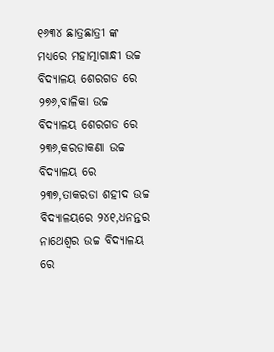୧୬୩୪ ଛାତ୍ରଛାତ୍ରୀ ଙ୍କ ମଧ୍ୟରେ ମହାତ୍ମାଗାନ୍ଧୀ ଉଚ୍ଚ ବିଦ୍ୟାଳୟ ଶେରଗଡ ରେ ୨୭୬,ବାଳିକା ଉଚ୍ଚ ବିଦ୍ୟାଳୟ ଶେରଗଡ ରେ ୨୩୬,କରଡାକଣା ଉଚ୍ଚ ବିଦ୍ୟାଳୟ ରେ ୨୩୭,ତାକରଡା ଶହୀଦ ଉଚ୍ଚ ବିଦ୍ୟାଳୟରେ ୨୪୧,ଧନନ୍ତର ନାଥେଶ୍ବର ଉଚ୍ଚ ବିଦ୍ୟାଳୟ ରେ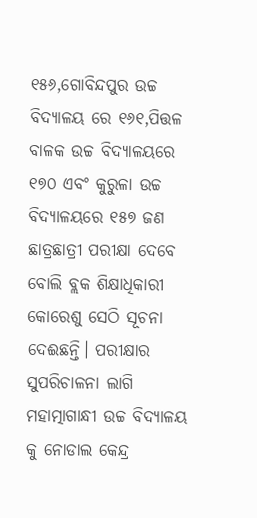୧୫୬,ଗୋବିନ୍ଦପୁର ଉଚ୍ଚ ବିଦ୍ୟାଳୟ ରେ ୧୬୧,ପିତ୍ତଳ ବାଳକ ଉଚ୍ଚ ବିଦ୍ୟାଳୟରେ ୧୭୦ ଏବଂ କୁରୁଳା ଉଚ୍ଚ ବିଦ୍ୟାଳୟରେ ୧୫୭ ଜଣ ଛାତ୍ରଛାତ୍ରୀ ପରୀକ୍ଷା ଦେବେ ବୋଲି ବ୍ଲକ ଶିକ୍ଷାଧିକାରୀ କୋରେଶୁ ସେଠି ସୂଚନା ଦେଈଛନ୍ତି। ପରୀକ୍ଷାର ସୁପରିଚାଳନା ଲାଗି ମହାତ୍ମାଗାନ୍ଧୀ ଉଚ୍ଚ ବିଦ୍ୟାଳୟ କୁ ନୋଡାଲ କେନ୍ଦ୍ର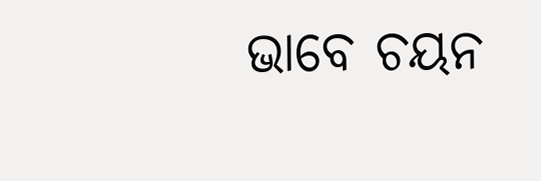ଭାବେ ଚୟନ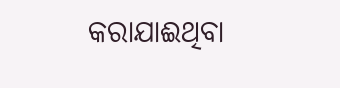କରାଯାଈଥିବା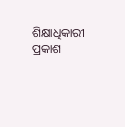ଶିକ୍ଷାଧିକାରୀ ପ୍ରକାଶ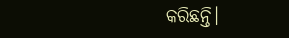କରିଛନ୍ତି।